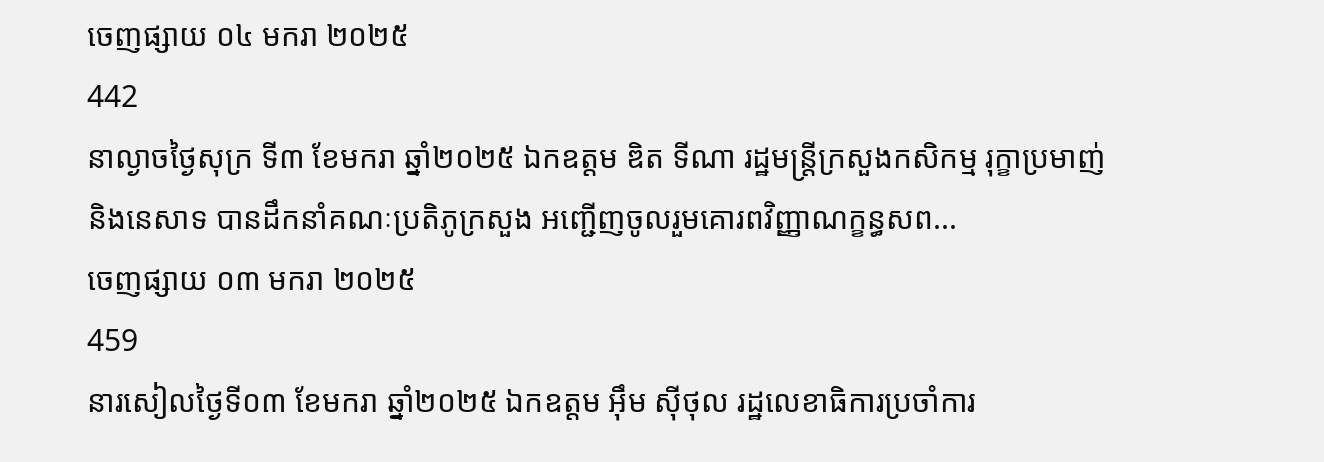ចេញផ្សាយ ០៤ មករា ២០២៥
442
នាល្ងាចថ្ងៃសុក្រ ទី៣ ខែមករា ឆ្នាំ២០២៥ ឯកឧត្តម ឌិត ទីណា រដ្ឋមន្រ្ដីក្រសួងកសិកម្ម រុក្ខាប្រមាញ់ និងនេសាទ បានដឹកនាំគណៈប្រតិភូក្រសួង អញ្ជើញចូលរួមគោរពវិញ្ញាណក្ខន្ធសព...
ចេញផ្សាយ ០៣ មករា ២០២៥
459
នារសៀលថ្ងៃទី០៣ ខែមករា ឆ្នាំ២០២៥ ឯកឧត្តម អុឹម ស៊ីថុល រដ្ឋលេខាធិការប្រចាំការ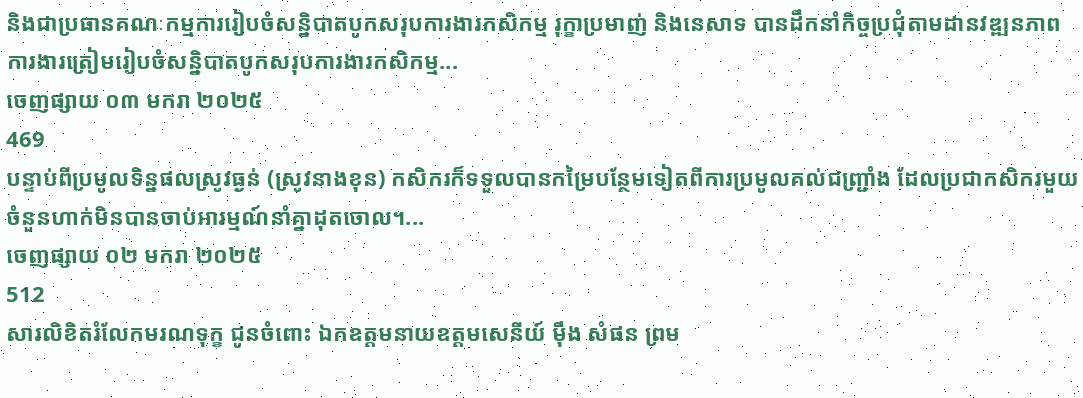និងជាប្រធានគណៈកម្មការរៀបចំសន្និបាតបូកសរុបការងារកសិកម្ម រុក្ខាប្រមាញ់ និងនេសាទ បានដឹកនាំកិច្ចប្រជុំតាមដានវឌ្ឍនភាពការងារត្រៀមរៀបចំសន្និបាតបូកសរុបការងារកសិកម្ម...
ចេញផ្សាយ ០៣ មករា ២០២៥
469
បន្ទាប់ពីប្រមូលទិន្នផលស្រូវធ្ងន់ (ស្រូវនាងខុន) កសិករក៏ទទួលបានកម្រៃបន្ថែមទៀតពីការប្រមូលគល់ជញ្រ្ជាំង ដែលប្រជាកសិករមួយចំនួនហាក់មិនបានចាប់អារម្មណ៍នាំគ្នាដុតចោល។...
ចេញផ្សាយ ០២ មករា ២០២៥
512
សារលិខិតរំលែកមរណទុក្ខ ជូនចំពោះ ឯកឧត្តមនាយឧត្តមសេនីយ៍ ម៉ឹង សំផន ព្រម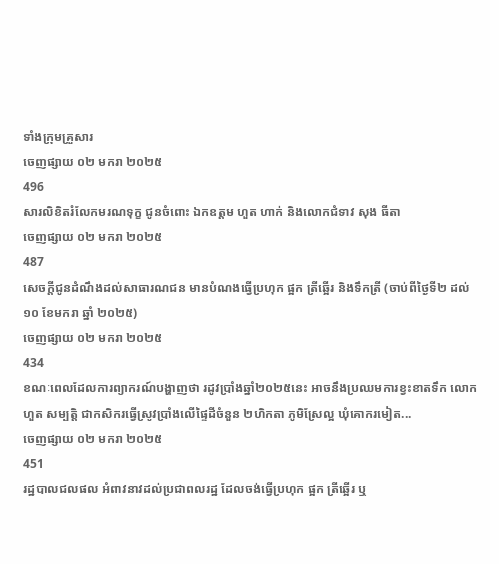ទាំងក្រុមគ្រួសារ
ចេញផ្សាយ ០២ មករា ២០២៥
496
សារលិខិតរំលែកមរណទុក្ខ ជូនចំពោះ ឯកឧត្តម ហួត ហាក់ និងលោកជំទាវ សុង ធីតា
ចេញផ្សាយ ០២ មករា ២០២៥
487
សេចក្តីជូនដំណឹងដល់សាធារណជន មានបំណងធ្វើប្រហុក ផ្អក ត្រីឆ្អើរ និងទឹកត្រី (ចាប់ពីថ្ងៃទី២ ដល់១០ ខែមករា ឆ្នាំ ២០២៥)
ចេញផ្សាយ ០២ មករា ២០២៥
434
ខណៈពេលដែលការព្យាករណ៍បង្ហាញថា រដូវប្រាំងឆ្នាំ២០២៥នេះ អាចនឹងប្រឈមការខ្វះខាតទឹក លោក ហួត សម្បត្តិ ជាកសិករធ្វើស្រូវប្រាំងលើផ្ទៃដីចំនួន ២ហិកតា ភូមិស្រែល្អ ឃុំគោករមៀត...
ចេញផ្សាយ ០២ មករា ២០២៥
451
រដ្ឋបាលជលផល អំពាវនាវដល់ប្រជាពលរដ្ឋ ដែលចង់ធ្វើប្រហុក ផ្អក ត្រីឆ្អើរ ឬ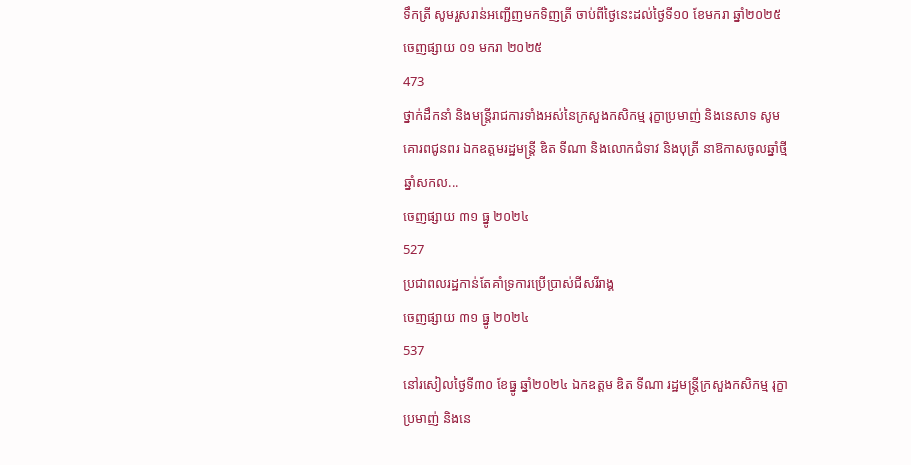ទឹកត្រី សូមរួសរាន់អញ្ជើញមកទិញត្រី ចាប់ពីថ្ងៃនេះដល់ថ្ងៃទី១០ ខែមករា ឆ្នាំ២០២៥
ចេញផ្សាយ ០១ មករា ២០២៥
473
ថ្នាក់ដឹកនាំ និងមន្ត្រីរាជការទាំងអស់នៃក្រសួងកសិកម្ម រុក្ខាប្រមាញ់ និងនេសាទ សូមគោរពជូនពរ ឯកឧត្តមរដ្ឋមន្ដ្រី ឌិត ទីណា និងលោកជំទាវ និងបុត្រី នាឱកាសចូលឆ្នាំថ្មី ឆ្នាំសកល...
ចេញផ្សាយ ៣១ ធ្នូ ២០២៤
527
ប្រជាពលរដ្ឋកាន់តែគាំទ្រការប្រើប្រាស់ជីសរីរាង្គ
ចេញផ្សាយ ៣១ ធ្នូ ២០២៤
537
នៅរសៀលថ្ងៃទី៣០ ខែធ្នូ ឆ្នាំ២០២៤ ឯកឧត្តម ឌិត ទីណា រដ្ឋមន្រ្តីក្រសួងកសិកម្ម រុក្ខាប្រមាញ់ និងនេ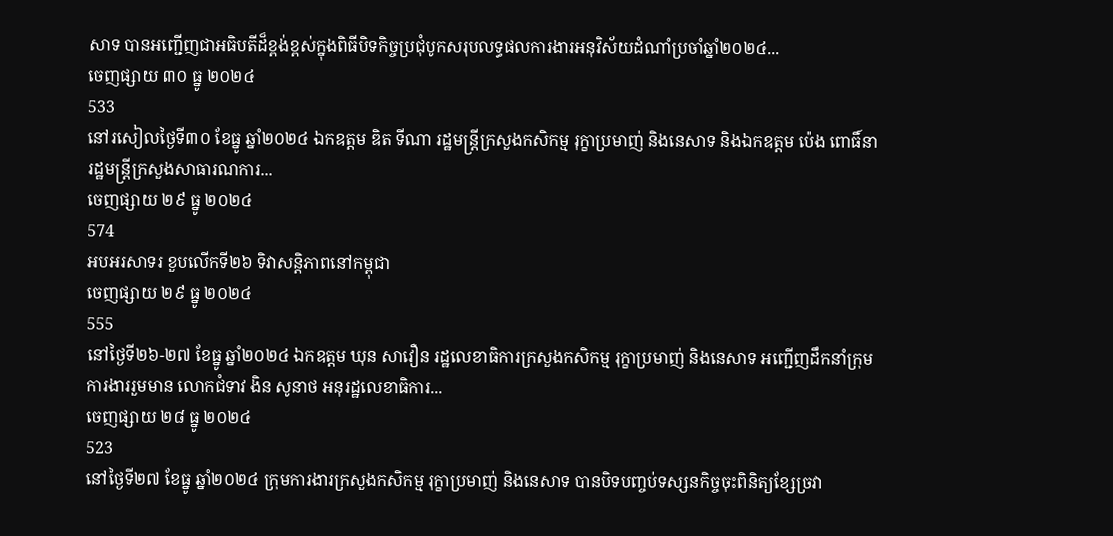សាទ បានអញ្ជេីញជាអធិបតីដ៏ខ្ពង់ខ្ពស់ក្នុងពិធីបិទកិច្ចប្រជុំបូកសរុបលទ្ធផលការងារអនុវិស័យដំណាំប្រចាំឆ្នាំ២០២៤...
ចេញផ្សាយ ៣០ ធ្នូ ២០២៤
533
នៅរសៀលថ្ងៃទី៣០ ខែធ្នូ ឆ្នាំ២០២៤ ឯកឧត្តម ឌិត ទីណា រដ្ឋមន្រ្តីក្រសួងកសិកម្ម រុក្ខាប្រមាញ់ និងនេសាទ និងឯកឧត្តម ប៉េង ពោធិ៍នា រដ្ឋមន្រ្តីក្រសួងសាធារណការ...
ចេញផ្សាយ ២៩ ធ្នូ ២០២៤
574
អបអរសាទរ ខួបលើកទី២៦ ទិវាសន្តិភាពនៅកម្ពុជា
ចេញផ្សាយ ២៩ ធ្នូ ២០២៤
555
នៅថ្ងៃទី២៦-២៧ ខែធ្នូ ឆ្នាំ២០២៤ ឯកឧត្តម ឃុន សាវឿន រដ្ឋលេខាធិការក្រសួងកសិកម្ម រុក្ខាប្រមាញ់ និងនេសាទ អញ្ជើញដឹកនាំក្រុមការងាររួមមាន លោកជំទាវ ងិន សូនាថ អនុរដ្ឋលេខាធិការ...
ចេញផ្សាយ ២៨ ធ្នូ ២០២៤
523
នៅថ្ងៃទី២៧ ខែធ្នូ ឆ្នាំ២០២៤ ក្រុមការងារក្រសួងកសិកម្ម រុក្ខាប្រមាញ់ និងនេសាទ បានបិទបញ្ចប់ទស្សនកិច្ចចុះពិនិត្យខ្សែច្រវា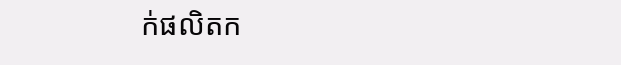ក់ផលិតក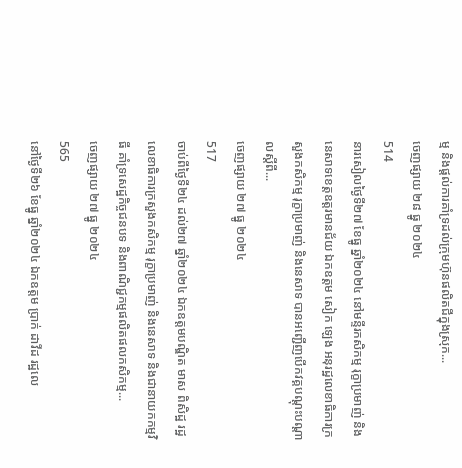ម្ម និងផ្តល់ការគាំទ្រដល់ក្រុមហ៊ុនផលិតជីក្នុងស្រុក...
ចេញផ្សាយ ២៨ ធ្នូ ២០២៤
514
នារសៀលថ្ងៃទី២៧ ខែធ្នូ ឆ្នាំ២០២៤ នៅមន្ទីរកសិកម្ម រុក្ខាប្រមាញ់ និងនេសាទខេត្តឧត្តរមានជ័យ ឯកឧត្តម សៀក ឡេង អនុរដ្ឋលេខាធិការក្រសួងកសិកម្ម រុក្ខាប្រមាញ់ និងនេសាទ បានអញ្ជើញបើកវគ្គបណ្តុះបណ្តាលស្តីពី...
ចេញផ្សាយ ២៧ ធ្នូ ២០២៤
517
ចាប់ពីថ្ងៃទី២៤ ដល់២៧ ឆ្នាំ២០២៤ ឯកឧត្តមបណ្ឌិត មាស ពិសិដ្ឋ រដ្ឋលេខាធិការក្រសួងកសិកម្ម រុក្ខាប្រមាញ់ និងនេសាទ និងជានាយកកម្មវិធី គាំទ្រសេដ្ឋកិច្ចជនបទ និងពាណិជ្ជកម្មផលិតផលកសិកម្ម...
ចេញផ្សាយ ២៧ ធ្នូ ២០២៤
565
នៅថ្ងៃទី២៦ ខែធ្នូ ឆ្នាំ២០២៤ ឯកឧត្តម ប្រាក់ ដាវីដ រដ្ឋលេ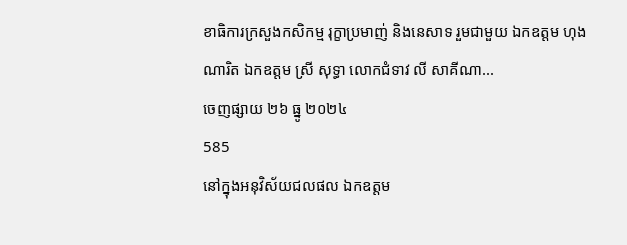ខាធិការក្រសួងកសិកម្ម រុក្ខាប្រមាញ់ និងនេសាទ រួមជាមួយ ឯកឧត្តម ហុង ណារិត ឯកឧត្តម ស្រី សុទ្ធា លោកជំទាវ លី សាគីណា...
ចេញផ្សាយ ២៦ ធ្នូ ២០២៤
585
នៅក្នុងអនុវិស័យជលផល ឯកឧត្តម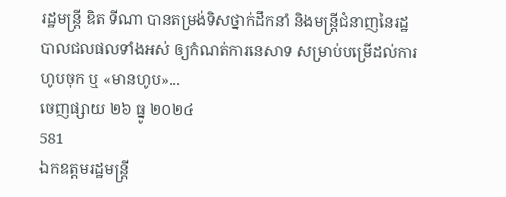រដ្ឋមន្ដ្រី ឌិត ទីណា បានតម្រង់ទិសថ្នាក់ដឹកនាំ និងមន្ដ្រីជំនាញនៃរដ្ឋបាលជលផលទាំងអស់ ឲ្យកំណត់ការនេសាទ សម្រាប់បម្រើដល់ការហូបចុក ឬ «មានហូប»...
ចេញផ្សាយ ២៦ ធ្នូ ២០២៤
581
ឯកឧត្តមរដ្ឋមន្ដ្រី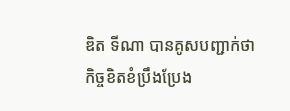ឌិត ទីណា បានគូសបញ្ជាក់ថា កិច្ចខិតខំប្រឹងប្រែង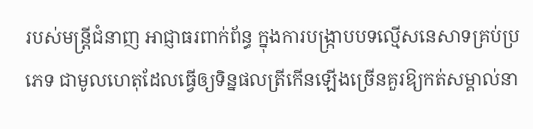របស់មន្ដ្រីជំនាញ អាជ្ញាធរពាក់ព័ន្ធ ក្នុងការបង្រ្កាបបទល្មើសនេសាទគ្រប់ប្រភេទ ជាមូលហេតុដែលធ្វើឲ្យទិន្នផលត្រីកើនឡើងច្រើនគួរឱ្យកត់សម្គាល់នា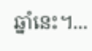ឆ្នាំនេះ។...